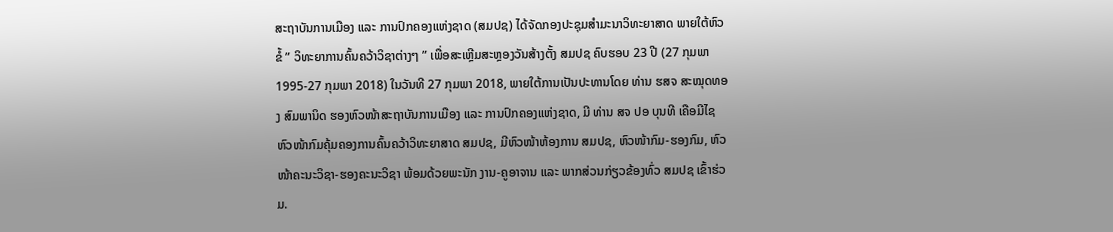ສະຖາບັນການເມືອງ ແລະ ການປົກຄອງແຫ່ງຊາດ (ສມປຊ) ໄດ້ຈັດກອງປະຊຸມສຳມະນາວິທະຍາສາດ ພາຍໃຕ້ຫົວຂໍ້ ” ວິທະຍາການຄົ້ນຄວ້າວິຊາຕ່າງໆ ” ເພື່ອສະເຫຼີມສະຫຼອງວັນສ້າງຕັ້ງ ສມປຊ ຄົບຮອບ 23 ປີ (27 ກຸມພາ 1995-27 ກຸມພາ 2018) ໃນວັນທີ 27 ກຸມພາ 2018, ພາຍໃຕ້ການເປັນປະທານໂດຍ ທ່ານ ຮສຈ ສະໝຸດທອງ ສົມພານິດ ຮອງຫົວໜ້າສະຖາບັນການເມືອງ ແລະ ການປົກຄອງແຫ່ງຊາດ, ມີ ທ່ານ ສຈ ປອ ບຸນທີ ເຄືອມີໄຊ ຫົວໜ້າກົມຄຸ້ມຄອງການຄົ້ນຄວ້າວິທະຍາສາດ ສມປຊ, ມີຫົວໜ້າຫ້ອງການ ສມປຊ, ຫົວໜ້າກົມ-ຮອງກົມ, ຫົວໜ້າຄະນະວິຊາ-ຮອງຄະນະວິຊາ ພ້ອມດ້ວຍພະນັກ ງານ-ຄູອາຈານ ແລະ ພາກສ່ວນກ່ຽວຂ້ອງທົ່ວ ສມປຊ ເຂົ້າຮ່ວມ.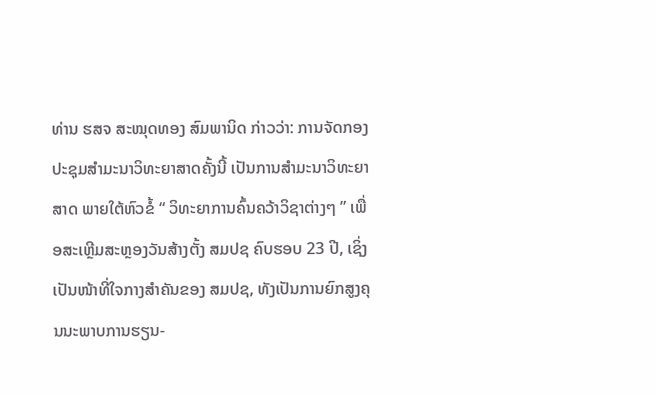ທ່ານ ຮສຈ ສະໝຸດທອງ ສົມພານິດ ກ່າວວ່າ: ການຈັດກອງປະຊຸມສຳມະນາວິທະຍາສາດຄັ້ງນີ້ ເປັນການສຳມະນາວິທະຍາສາດ ພາຍໃຕ້ຫົວຂໍ້ “ ວິທະຍາການຄົ້ນຄວ້າວິຊາຕ່າງໆ ” ເພື່ອສະເຫຼີມສະຫຼອງວັນສ້າງຕັ້ງ ສມປຊ ຄົບຮອບ 23 ປີ, ເຊິ່ງເປັນໜ້າທີ່ໃຈກາງສຳຄັນຂອງ ສມປຊ, ທັງເປັນການຍົກສູງຄຸນນະພາບການຮຽນ-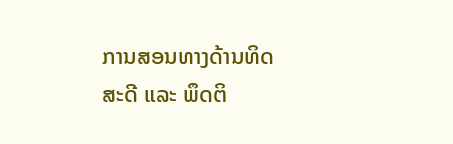ການສອນທາງດ້ານທິດສະດີ ແລະ ພຶດຕິ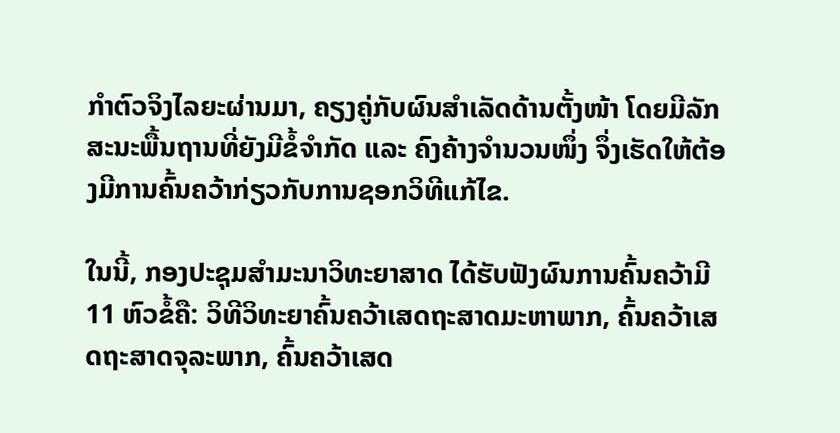ກຳຕົວຈິງໄລຍະຜ່ານມາ, ຄຽງຄູ່ກັບຜົນສຳເລັດດ້ານຕັ້ງໜ້າ ໂດຍມີລັກສະນະພື້ນຖານທີ່ຍັງມີຂໍ້ຈຳກັດ ແລະ ຄົງຄ້າງຈຳນວນໜຶ່ງ ຈຶ່ງເຮັດໃຫ້ຕ້ອງມີການຄົ້ນຄວ້າກ່ຽວກັບການຊອກວິທີແກ້ໄຂ.

ໃນນີ້, ກອງປະຊຸມສຳມະນາວິທະຍາສາດ ໄດ້ຮັບຟັງຜົນການຄົ້ນຄວ້າມີ 11 ຫົວຂໍ້ຄື: ວິທີວິທະຍາຄົ້ນຄວ້າເສດຖະສາດມະຫາພາກ, ຄົ້ນຄວ້າເສດຖະສາດຈຸລະພາກ, ຄົ້ນຄວ້າເສດ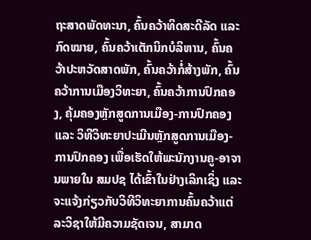ຖະສາດພັດທະນາ, ຄົ້ນຄວ້າທິດສະດີລັດ ແລະ ກົດໝາຍ, ຄົ້ນຄວ້າເຕັກນິກບໍລິຫານ, ຄົ້ນຄວ້າປະຫວັດສາດພັກ, ຄົ້ນຄວ້າກໍ່ສ້າງພັກ, ຄົ້ນຄວ້າການເມືອງວິທະຍາ, ຄົ້ນຄວ້າການປົກຄອງ, ຄຸ້ມຄອງຫຼັກສູດການເມືອງ-ການປົກຄອງ ແລະ ວິທີວິທະຍາປະເມີນຫຼັກສູດການເມືອງ-ການປົກຄອງ ເພື່ອເຮັດໃຫ້ພະນັກງານຄູ-ອາຈານພາຍໃນ ສມປຊ ໄດ້ເຂົ້າໃນຢ່າງເລິກເຊິ່ງ ແລະ ຈະແຈ້ງກ່ຽວກັບວິທີວິທະຍາການຄົ້ນຄວ້າແຕ່ລະວິຊາໃຫ້ມີຄວາມຊັດເຈນ, ສາມາດ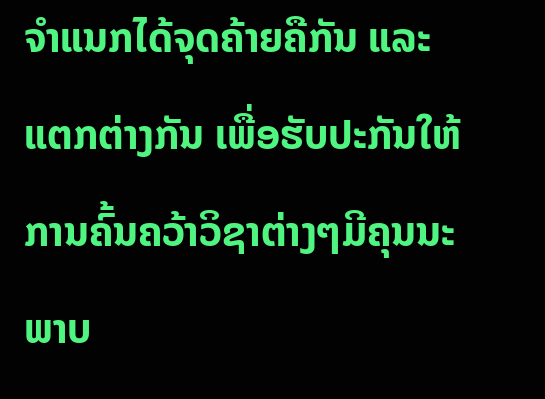ຈຳແນກໄດ້ຈຸດຄ້າຍຄືກັນ ແລະ ແຕກຕ່າງກັນ ເພື່ອຮັບປະກັນໃຫ້ການຄົ້ນຄວ້າວິຊາຕ່າງໆມີຄຸນນະພາບ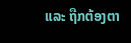ແລະ ຖືກຕ້ອງຕາ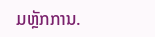ມຫຼັກການ.